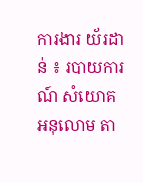ការងារ យ័រដាន់ ៖ របាយការណ៍ សំយោគ អនុលោម តា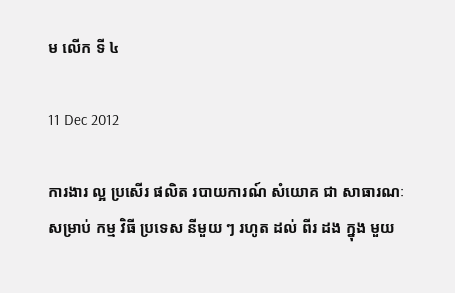ម លើក ទី ៤

11 Dec 2012

ការងារ ល្អ ប្រសើរ ផលិត របាយការណ៍ សំយោគ ជា សាធារណៈ សម្រាប់ កម្ម វិធី ប្រទេស នីមួយ ៗ រហូត ដល់ ពីរ ដង ក្នុង មួយ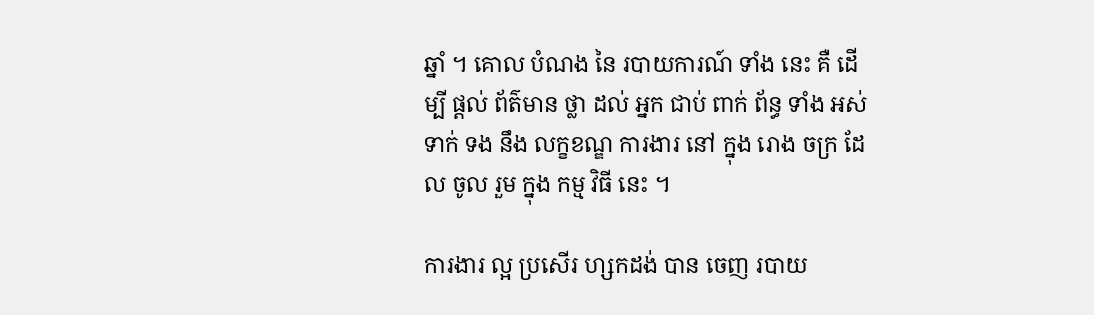ឆ្នាំ ។ គោល បំណង នៃ របាយការណ៍ ទាំង នេះ គឺ ដើម្បី ផ្តល់ ព័ត៌មាន ថ្លា ដល់ អ្នក ជាប់ ពាក់ ព័ន្ធ ទាំង អស់ ទាក់ ទង នឹង លក្ខខណ្ឌ ការងារ នៅ ក្នុង រោង ចក្រ ដែល ចូល រួម ក្នុង កម្ម វិធី នេះ ។

ការងារ ល្អ ប្រសើរ ហ្សកដង់ បាន ចេញ របាយ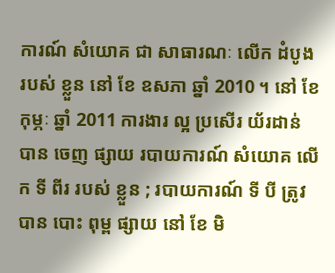ការណ៍ សំយោគ ជា សាធារណៈ លើក ដំបូង របស់ ខ្លួន នៅ ខែ ឧសភា ឆ្នាំ 2010 ។ នៅ ខែ កុម្ភៈ ឆ្នាំ 2011 ការងារ ល្អ ប្រសើរ យ័រដាន់ បាន ចេញ ផ្សាយ របាយការណ៍ សំយោគ លើក ទី ពីរ របស់ ខ្លួន ; របាយការណ៍ ទី បី ត្រូវ បាន បោះ ពុម្ព ផ្សាយ នៅ ខែ មិ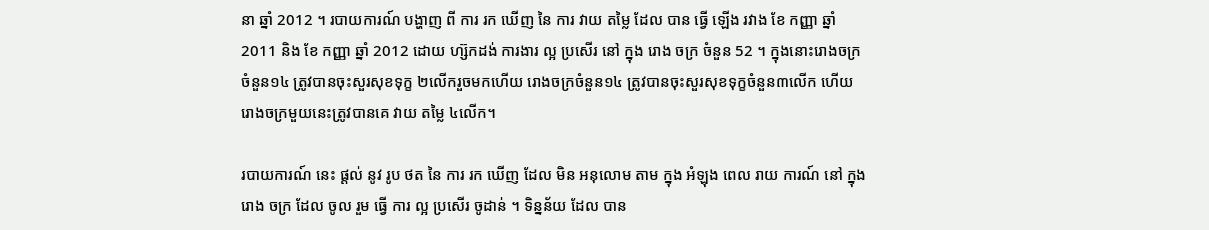នា ឆ្នាំ 2012 ។ របាយការណ៍ បង្ហាញ ពី ការ រក ឃើញ នៃ ការ វាយ តម្លៃ ដែល បាន ធ្វើ ឡើង រវាង ខែ កញ្ញា ឆ្នាំ 2011 និង ខែ កញ្ញា ឆ្នាំ 2012 ដោយ ហ្ស៊កដង់ ការងារ ល្អ ប្រសើរ នៅ ក្នុង រោង ចក្រ ចំនួន 52 ។ ក្នុងនោះរោងចក្រចំនួន១៤ ត្រូវបានចុះសួរសុខទុក្ខ ២លើករួចមកហើយ រោងចក្រចំនួន១៤ ត្រូវបានចុះសួរសុខទុក្ខចំនួន៣លើក ហើយរោងចក្រមួយនេះត្រូវបានគេ វាយ តម្លៃ ៤លើក។

របាយការណ៍ នេះ ផ្តល់ នូវ រូប ថត នៃ ការ រក ឃើញ ដែល មិន អនុលោម តាម ក្នុង អំឡុង ពេល រាយ ការណ៍ នៅ ក្នុង រោង ចក្រ ដែល ចូល រួម ធ្វើ ការ ល្អ ប្រសើរ ចូដាន់ ។ ទិន្នន័យ ដែល បាន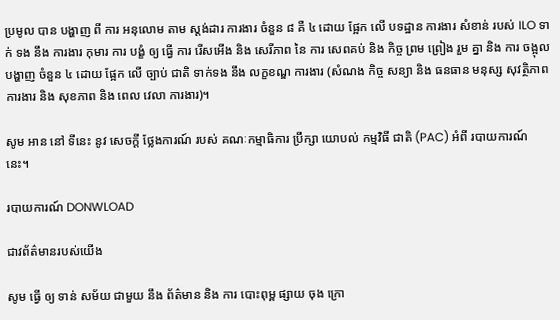ប្រមូល បាន បង្ហាញ ពី ការ អនុលោម តាម ស្តង់ដារ ការងារ ចំនួន ៨ គឺ ៤ ដោយ ផ្អែក លើ បទដ្ឋាន ការងារ សំខាន់ របស់ ILO ទាក់ ទង នឹង ការងារ កុមារ ការ បង្ខំ ឲ្យ ធ្វើ ការ រើសអើង និង សេរីភាព នៃ ការ សេពគប់ និង កិច្ច ព្រម ព្រៀង រួម គ្នា និង ការ ចង្អុល បង្ហាញ ចំនួន ៤ ដោយ ផ្អែក លើ ច្បាប់ ជាតិ ទាក់ទង នឹង លក្ខខណ្ឌ ការងារ (សំណង កិច្ច សន្យា និង ធនធាន មនុស្ស សុវត្ថិភាព ការងារ និង សុខភាព និង ពេល វេលា ការងារ)។

សូម អាន នៅ ទីនេះ នូវ សេចក្តី ថ្លែងការណ៍ របស់ គណៈកម្មាធិការ ប្រឹក្សា យោបល់ កម្មវិធី ជាតិ (PAC) អំពី របាយការណ៍ នេះ។

របាយការណ៍ DONWLOAD

ជាវព័ត៌មានរបស់យើង

សូម ធ្វើ ឲ្យ ទាន់ សម័យ ជាមួយ នឹង ព័ត៌មាន និង ការ បោះពុម្ព ផ្សាយ ចុង ក្រោ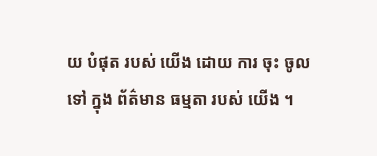យ បំផុត របស់ យើង ដោយ ការ ចុះ ចូល ទៅ ក្នុង ព័ត៌មាន ធម្មតា របស់ យើង ។